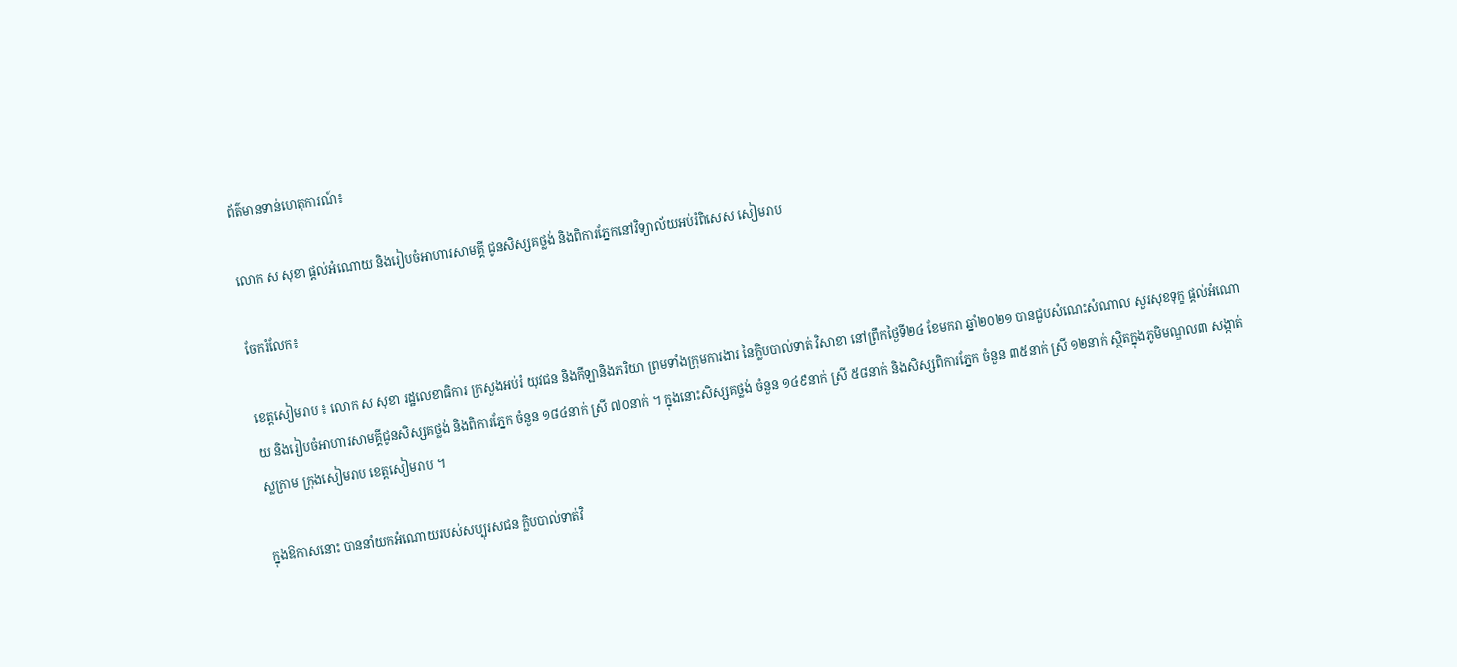ព័ត៌មានទាន់ហេតុការណ៍៖

លោក ស សុខា ផ្តល់អំណោយ និងរៀបចំអាហារសាមគ្គី ជូនសិស្សគថ្លង់ និងពិការភ្នែកនៅវិទ្យាល័យអប់រំពិសេស សៀមរាប

ចែករំលែក៖

ខេត្តសៀមរាប ៖ លោក ស សុខា រដ្ឋលេខាធិការ ក្រសួងអប់រំ យុវជន និងកីឡានិងភរិយា ព្រមទាំងក្រុមការងារ នៃក្លិបបាល់ទាត់ វិសាខា នៅព្រឹកថ្ងៃទី២៤ ខែមករា ឆ្នាំ២០២១ បានជួបសំណេះសំណាល សួរសុខទុក្ខ ផ្តល់អំណោយ និងរៀបចំអាហារសាមគ្គីជូនសិស្សគថ្លង់ និងពិការភ្នែក ចំនួន ១៨៤នាក់ ស្រី ៧០នាក់ ។ ក្នុងនោះសិស្សគថ្លង់ ចំនួន ១៤៩នាក់ ស្រី ៥៨នាក់ និងសិស្សពិការភ្នែក ចំនួន ៣៥នាក់ ស្រី ១២នាក់ ស្ថិតក្នុងភូមិមណ្ឌល៣ សង្កាត់ស្លក្រាម ក្រុងសៀមរាប ខេត្តសៀមរាប ។

ក្នុងឱកាសនោះ បាននាំយកអំណោយរបស់សប្បុរសជន ក្លិបបាល់ទាត់វិ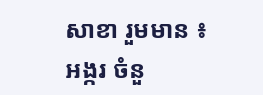សាខា រួមមាន ៖ អង្ករ ចំនួ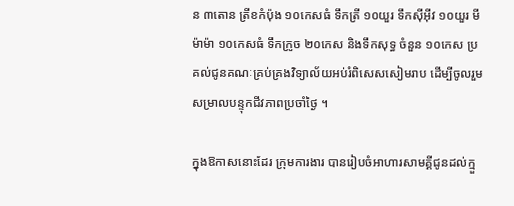ន ៣តោន ត្រីខកំប៉ុង ១០កេសធំ ទឹកត្រី ១០យួរ ទឹកស៊ីអ៊ីវ ១០យួរ មីម៉ាម៉ា ១០កេសធំ ទឹកក្រូច ២០កេស និងទឹកសុទ្ធ ចំនួន ១០កេស ប្រគល់ជូនគណៈគ្រប់គ្រងវិទ្យាល័យអប់រំពិសេសសៀមរាប ដើម្បីចូលរួមសម្រាលបន្ទុកជីវភាពប្រចាំថ្ងៃ ។

ក្នុងឱកាសនោះដែរ ក្រុមការងារ បានរៀបចំអាហារសាមគ្គីជូនដល់ក្មួ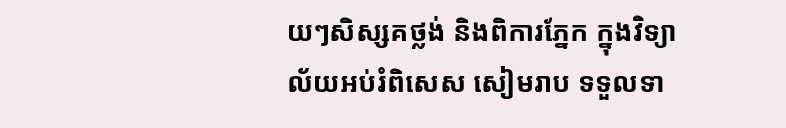យៗសិស្សគថ្លង់ និងពិការភ្នែក ក្នុងវិទ្យាល័យអប់រំពិសេស សៀមរាប ទទួលទា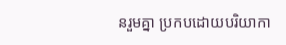នរួមគ្នា ប្រកបដោយបរិយាកា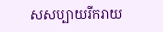សសប្បាយរីករាយ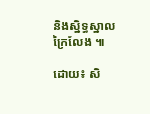និងស្និទ្ធស្នាលក្រៃលែង ៕

ដោយ៖ សិ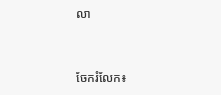លា


ចែករំលែក៖